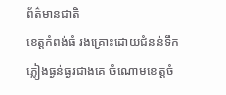ព័ត៌មានជាតិ
ខេត្តកំពង់ធំ រងគ្រោះដោយជំនន់ទឹកភ្លៀងធ្ងន់ធ្ងរជាងគេ ចំណោមខេត្តចំ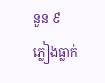នួន ៩
ភ្លៀងធ្លាក់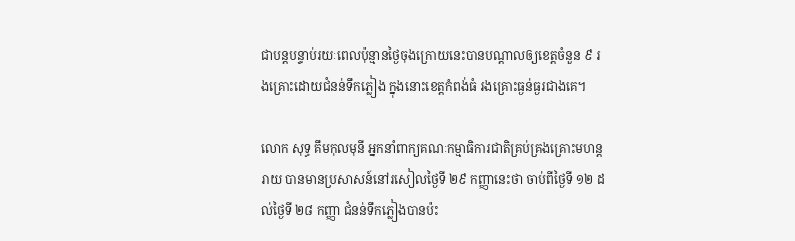ជាបន្តបន្ទាប់រយៈពេលប៉ុន្មានថ្ងៃចុងក្រោយនេះបានបណ្តាលឲ្យខេត្តចំនួន ៩ រងគ្រោះដោយជំនន់ទឹកភ្លៀង ក្នុងនោះខេត្តកំពង់ធំ រងគ្រោះធ្ងន់ធ្ងរជាងគេ។

លោក សុទ្ធ គឹមកុលមុនី អ្នកនាំពាក្យគណៈកម្មាធិការជាតិគ្រប់គ្រងគ្រោះមហន្តរាយ បានមានប្រសាសន៍នៅរសៀលថ្ងៃទី ២៩ កញ្ញានេះថា ចាប់ពីថ្ងៃទី ១២ ដល់ថ្ងៃទី ២៨ កញ្ញា ជំនន់ទឹកភ្លៀងបានប៉ះ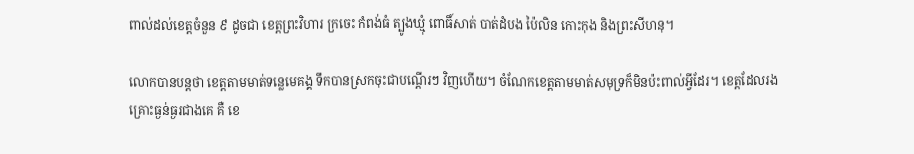ពាល់ដល់ខេត្តចំនួន ៩ ដូចជា ខេត្តព្រះវិហារ ក្រចេះ កំពង់ធំ ត្បូងឃ្មុំ ពោធិ៍សាត់ បាត់ដំបង ប៉ៃលិន កោះកុង និងព្រះសីហនុ។

លោកបានបន្តថា ខេត្តតាមមាត់ទន្លេមេគង្គ ទឹកបានស្រកចុះជាបណ្តើរៗ វិញហើយ។ ចំណែកខេត្តតាមមាត់សមុទ្រក៏មិនប៉ះពាល់អ្វីដែរ។ ខេត្តដែលរងគ្រោះធ្ងន់ធ្ងរជាងគេ គឺ ខេ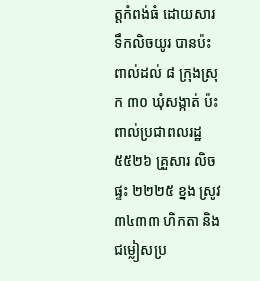ត្តកំពង់ធំ ដោយសារទឹកលិចយូរ បានប៉ះពាល់ដល់ ៨ ក្រុងស្រុក ៣០ ឃុំសង្កាត់ ប៉ះពាល់ប្រជាពលរដ្ឋ ៥៥២៦ គ្រួសារ លិចផ្ទះ ២២២៥ ខ្នង ស្រូវ ៣៤៣៣ ហិកតា និងជម្លៀសប្រ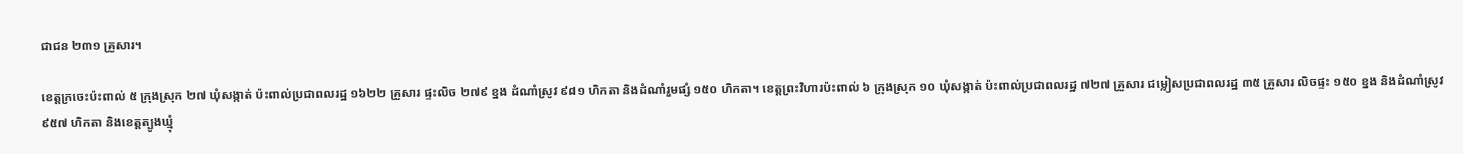ជាជន ២៣១ គ្រួសារ។

ខេត្តក្រចេះប៉ះពាល់ ៥ ក្រុងស្រុក ២៧ ឃុំសង្កាត់ ប៉ះពាល់ប្រជាពលរដ្ឋ ១៦២២ គ្រួសារ ផ្ទះលិច ២៧៩ ខ្នង ដំណាំស្រូវ ៩៨១ ហិកតា និងដំណាំរួមផ្សំ ១៥០ ហិកតា។ ខេត្តព្រះវិហារប៉ះពាល់ ៦ ក្រុងស្រុក ១០ ឃុំសង្កាត់ ប៉ះពាល់ប្រជាពលរដ្ឋ ៧២៧ គ្រួសារ ជម្លៀសប្រជាពលរដ្ឋ ៣៥ គ្រួសារ លិចផ្ទះ ១៥០ ខ្នង និងដំណាំស្រូវ ៩៥៧ ហិកតា និងខេត្តត្បូងឃ្មុំ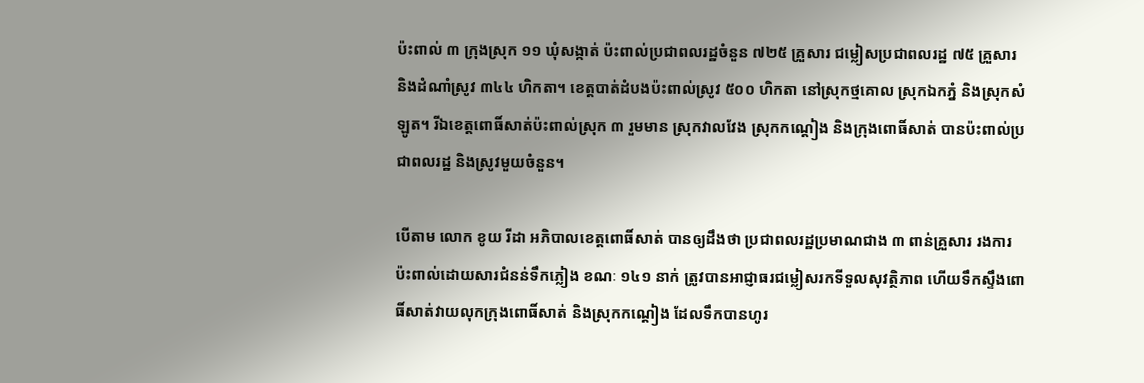ប៉ះពាល់ ៣ ក្រុងស្រុក ១១ ឃុំសង្កាត់ ប៉ះពាល់ប្រជាពលរដ្ឋចំនួន ៧២៥ គ្រួសារ ជម្លៀសប្រជាពលរដ្ឋ ៧៥ គ្រួសារ និងដំណាំស្រូវ ៣៤៤ ហិកតា។ ខេត្តបាត់ដំបងប៉ះពាល់ស្រូវ ៥០០ ហិកតា នៅស្រុកថ្មគោល ស្រុកឯកភ្នំ និងស្រុកសំឡូត។ រីឯខេត្តពោធិ៍សាត់ប៉ះពាល់ស្រុក ៣ រួមមាន ស្រុកវាលវែង ស្រុកកណ្តៀង និងក្រុងពោធិ៍សាត់ បានប៉ះពាល់ប្រជាពលរដ្ឋ និងស្រូវមួយចំនួន។

បើតាម លោក ខូយ រីដា អភិបាលខេត្តពោធិ៍សាត់ បានឲ្យដឹងថា ប្រជាពលរដ្ឋប្រមាណជាង ៣ ពាន់គ្រួសារ រងការប៉ះពាល់ដោយសារជំនន់ទឹកភ្លៀង ខណៈ ១៤១ នាក់ ត្រូវបានអាជ្ញាធរជម្លៀសរកទីទួលសុវត្ថិភាព ហើយទឹកស្ទឹងពោធិ៍សាត់វាយលុកក្រុងពោធិ៍សាត់ និងស្រុកកណ្ដៀង ដែលទឹកបានហូរ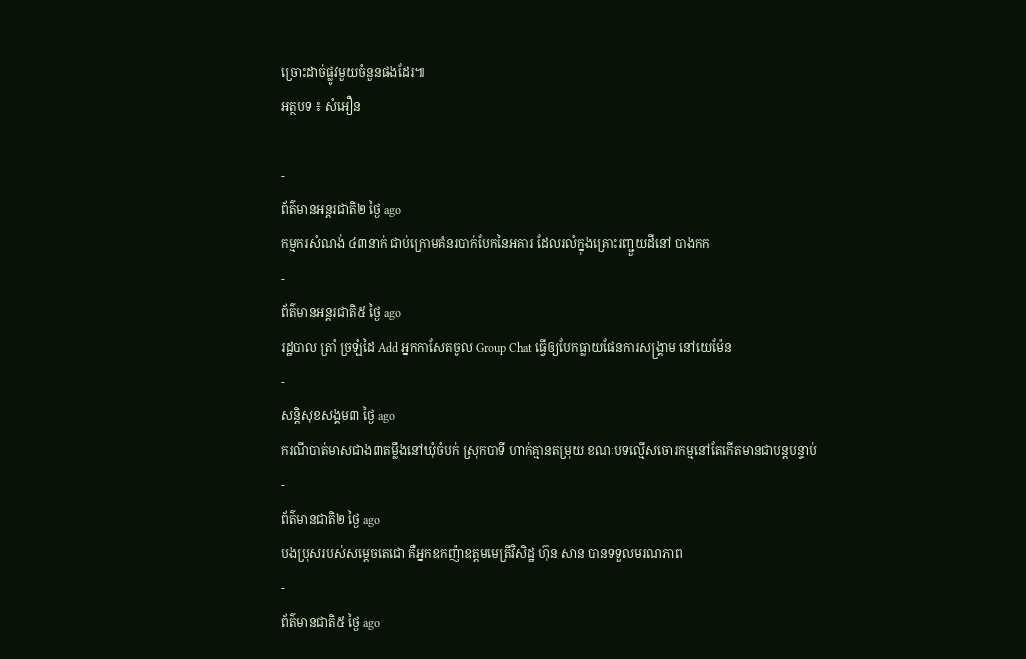ច្រោះដាច់ផ្លូវមួយចំនួនផងដែរ៕
អត្ថបទ ៖ សំអឿន

-
ព័ត៌មានអន្ដរជាតិ២ ថ្ងៃ ago
កម្មករសំណង់ ៤៣នាក់ ជាប់ក្រោមគំនរបាក់បែកនៃអគារ ដែលរលំក្នុងគ្រោះរញ្ជួយដីនៅ បាងកក
-
ព័ត៌មានអន្ដរជាតិ៥ ថ្ងៃ ago
រដ្ឋបាល ត្រាំ ច្រឡំដៃ Add អ្នកកាសែតចូល Group Chat ធ្វើឲ្យបែកធ្លាយផែនការសង្គ្រាម នៅយេម៉ែន
-
សន្តិសុខសង្គម៣ ថ្ងៃ ago
ករណីបាត់មាសជាង៣តម្លឹងនៅឃុំចំបក់ ស្រុកបាទី ហាក់គ្មានតម្រុយ ខណៈបទល្មើសចោរកម្មនៅតែកើតមានជាបន្តបន្ទាប់
-
ព័ត៌មានជាតិ២ ថ្ងៃ ago
បងប្រុសរបស់សម្ដេចតេជោ គឺអ្នកឧកញ៉ាឧត្តមមេត្រីវិសិដ្ឋ ហ៊ុន សាន បានទទួលមរណភាព
-
ព័ត៌មានជាតិ៥ ថ្ងៃ ago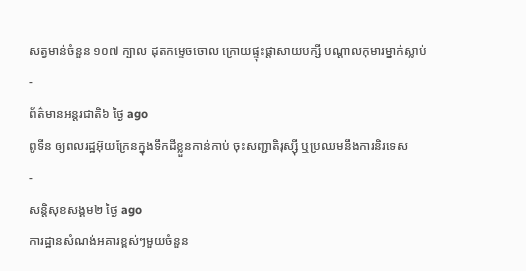សត្វមាន់ចំនួន ១០៧ ក្បាល ដុតកម្ទេចចោល ក្រោយផ្ទុះផ្ដាសាយបក្សី បណ្តាលកុមារម្នាក់ស្លាប់
-
ព័ត៌មានអន្ដរជាតិ៦ ថ្ងៃ ago
ពូទីន ឲ្យពលរដ្ឋអ៊ុយក្រែនក្នុងទឹកដីខ្លួនកាន់កាប់ ចុះសញ្ជាតិរុស្ស៊ី ឬប្រឈមនឹងការនិរទេស
-
សន្តិសុខសង្គម២ ថ្ងៃ ago
ការដ្ឋានសំណង់អគារខ្ពស់ៗមួយចំនួន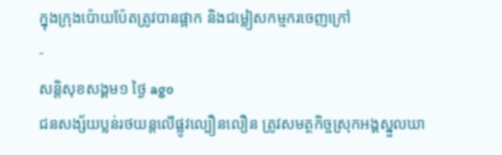ក្នុងក្រុងប៉ោយប៉ែតត្រូវបានផ្អាក និងជម្លៀសកម្មករចេញក្រៅ
-
សន្តិសុខសង្គម១ ថ្ងៃ ago
ជនសង្ស័យប្លន់រថយន្តលើផ្លូវល្បឿនលឿន ត្រូវសមត្ថកិច្ចស្រុកអង្គស្នួលឃា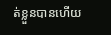ត់ខ្លួនបានហើយ